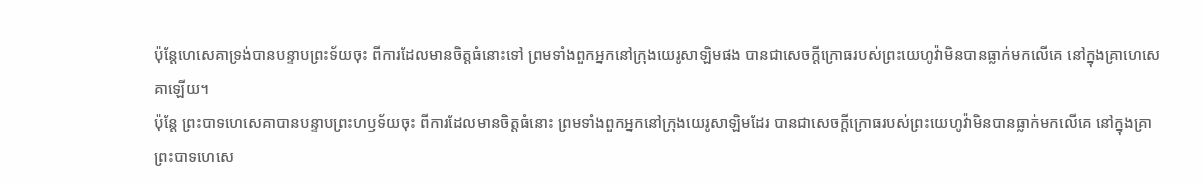ប៉ុន្តែហេសេគាទ្រង់បានបន្ទាបព្រះទ័យចុះ ពីការដែលមានចិត្តធំនោះទៅ ព្រមទាំងពួកអ្នកនៅក្រុងយេរូសាឡិមផង បានជាសេចក្ដីក្រោធរបស់ព្រះយេហូវ៉ាមិនបានធ្លាក់មកលើគេ នៅក្នុងគ្រាហេសេគាឡើយ។
ប៉ុន្តែ ព្រះបាទហេសេគាបានបន្ទាបព្រះហឫទ័យចុះ ពីការដែលមានចិត្តធំនោះ ព្រមទាំងពួកអ្នកនៅក្រុងយេរូសាឡិមដែរ បានជាសេចក្ដីក្រោធរបស់ព្រះយេហូវ៉ាមិនបានធ្លាក់មកលើគេ នៅក្នុងគ្រាព្រះបាទហេសេ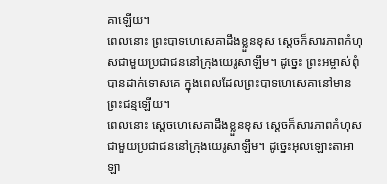គាឡើយ។
ពេលនោះ ព្រះបាទហេសេគាដឹងខ្លួនខុស ស្ដេចក៏សារភាពកំហុសជាមួយប្រជាជននៅក្រុងយេរូសាឡឹម។ ដូច្នេះ ព្រះអម្ចាស់ពុំបានដាក់ទោសគេ ក្នុងពេលដែលព្រះបាទហេសេគានៅមានព្រះជន្មឡើយ។
ពេលនោះ ស្តេចហេសេគាដឹងខ្លួនខុស ស្តេចក៏សារភាពកំហុសជាមួយប្រជាជននៅក្រុងយេរូសាឡឹម។ ដូច្នេះអុលឡោះតាអាឡា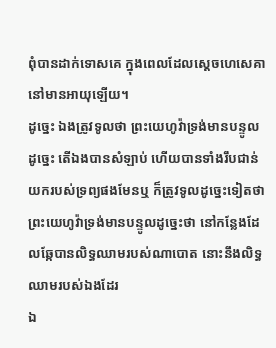ពុំបានដាក់ទោសគេ ក្នុងពេលដែលស្តេចហេសេគានៅមានអាយុឡើយ។
ដូច្នេះ ឯងត្រូវទូលថា ព្រះយេហូវ៉ាទ្រង់មានបន្ទូលដូច្នេះ តើឯងបានសំឡាប់ ហើយបានទាំងរឹបជាន់យករបស់ទ្រព្យផងមែនឬ ក៏ត្រូវទូលដូច្នេះទៀតថា ព្រះយេហូវ៉ាទ្រង់មានបន្ទូលដូច្នេះថា នៅកន្លែងដែលឆ្កែបានលិទ្ធឈាមរបស់ណាបោត នោះនឹងលិទ្ធឈាមរបស់ឯងដែរ
ឯ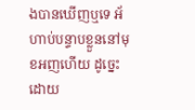ងបានឃើញឬទេ អ័ហាប់បន្ទាបខ្លួននៅមុខអញហើយ ដូច្នេះ ដោយ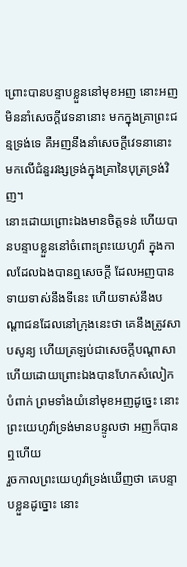ព្រោះបានបន្ទាបខ្លួននៅមុខអញ នោះអញមិននាំសេចក្ដីវេទនានោះ មកក្នុងគ្រាព្រះជន្មទ្រង់ទេ គឺអញនឹងនាំសេចក្ដីវេទនានោះ មកលើជំនួរវង្សទ្រង់ក្នុងគ្រានៃបុត្រទ្រង់វិញ។
នោះដោយព្រោះឯងមានចិត្តទន់ ហើយបានបន្ទាបខ្លួននៅចំពោះព្រះយេហូវ៉ា ក្នុងកាលដែលឯងបានឮសេចក្ដី ដែលអញបានទាយទាស់នឹងទីនេះ ហើយទាស់នឹងបណ្តាជនដែលនៅក្រុងនេះថា គេនឹងត្រូវសាបសូន្យ ហើយត្រឡប់ជាសេចក្ដីបណ្តាសា ហើយដោយព្រោះឯងបានហែកសំលៀកបំពាក់ ព្រមទាំងយំនៅមុខអញដូច្នេះ នោះព្រះយេហូវ៉ាទ្រង់មានបន្ទូលថា អញក៏បានឮហើយ
រួចកាលព្រះយេហូវ៉ាទ្រង់ឃើញថា គេបន្ទាបខ្លួនដូច្នោះ នោះ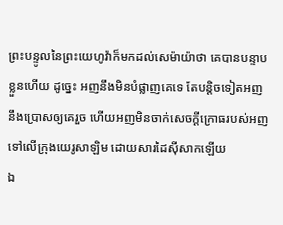ព្រះបន្ទូលនៃព្រះយេហូវ៉ាក៏មកដល់សេម៉ាយ៉ាថា គេបានបន្ទាបខ្លួនហើយ ដូច្នេះ អញនឹងមិនបំផ្លាញគេទេ តែបន្តិចទៀតអញនឹងប្រោសឲ្យគេរួច ហើយអញមិនចាក់សេចក្ដីក្រោធរបស់អញ ទៅលើក្រុងយេរូសាឡិម ដោយសារដៃស៊ីសាកឡើយ
ឯ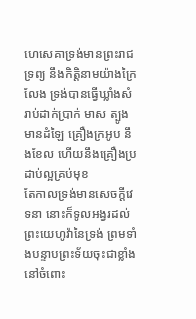ហេសេគាទ្រង់មានព្រះរាជទ្រព្យ នឹងកិត្តិនាមយ៉ាងក្រៃលែង ទ្រង់បានធ្វើឃ្លាំងសំរាប់ដាក់ប្រាក់ មាស ត្បូងមានដំឡៃ គ្រឿងក្រអូប នឹងខែល ហើយនឹងគ្រឿងប្រដាប់ល្អគ្រប់មុខ
តែកាលទ្រង់មានសេចក្ដីវេទនា នោះក៏ទូលអង្វរដល់ព្រះយេហូវ៉ានៃទ្រង់ ព្រមទាំងបន្ទាបព្រះទ័យចុះជាខ្លាំង នៅចំពោះ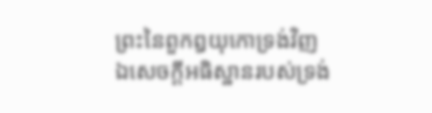ព្រះនៃពួកឰយុកោទ្រង់វិញ
ឯសេចក្ដីអធិស្ឋានរបស់ទ្រង់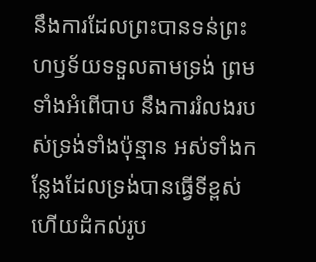នឹងការដែលព្រះបានទន់ព្រះហឫទ័យទទួលតាមទ្រង់ ព្រមទាំងអំពើបាប នឹងការរំលងរបស់ទ្រង់ទាំងប៉ុន្មាន អស់ទាំងកន្លែងដែលទ្រង់បានធ្វើទីខ្ពស់ ហើយដំកល់រូប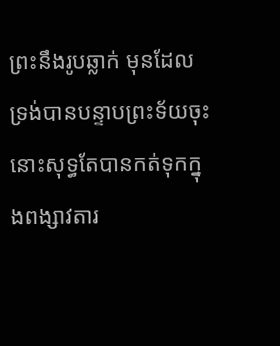ព្រះនឹងរូបឆ្លាក់ មុនដែលទ្រង់បានបន្ទាបព្រះទ័យចុះ នោះសុទ្ធតែបានកត់ទុកក្នុងពង្សាវតារ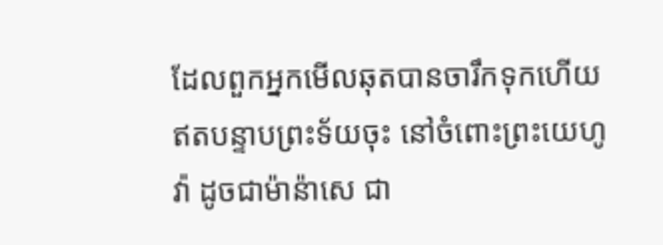ដែលពួកអ្នកមើលឆុតបានចារឹកទុកហើយ
ឥតបន្ទាបព្រះទ័យចុះ នៅចំពោះព្រះយេហូវ៉ា ដូចជាម៉ាន៉ាសេ ជា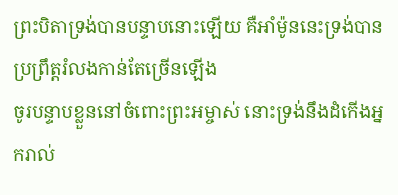ព្រះបិតាទ្រង់បានបន្ទាបនោះឡើយ គឺអាំម៉ូននេះទ្រង់បានប្រព្រឹត្តរំលងកាន់តែច្រើនឡើង
ចូរបន្ទាបខ្លួននៅចំពោះព្រះអម្ចាស់ នោះទ្រង់នឹងដំកើងអ្នករាល់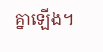គ្នាឡើង។